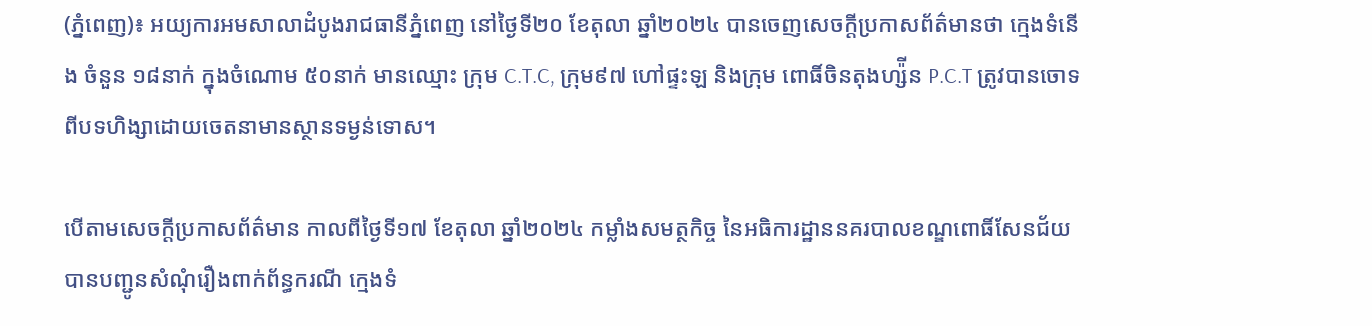(ភ្នំពេញ)៖ អយ្យការអមសាលាដំបូងរាជធានីភ្នំពេញ នៅថ្ងៃទី២០ ខែតុលា ឆ្នាំ២០២៤ បានចេញសេចក្តីប្រកាសព័ត៌មានថា ក្មេងទំនើង ចំនួន ១៨នាក់ ក្នុងចំណោម ៥០នាក់ មានឈ្មោះ ក្រុម C.T.C, ក្រុម៩៧ ហៅផ្ទះឡ និងក្រុម ពោធិ៍ចិនតុងហ្ស៉ីន P.C.T ត្រូវបានចោទពីបទហិង្សាដោយចេតនាមានស្ថានទម្ងន់ទោស។

បើតាមសេចក្តីប្រកាសព័ត៌មាន កាលពីថ្ងៃទី១៧ ខែតុលា ឆ្នាំ២០២៤ កម្លាំងសមត្ថកិច្ច នៃអធិការដ្ឋាននគរបាលខណ្ឌពោធិ៍សែនជ័យ បានបញ្ជូនសំណុំរឿងពាក់ព័ន្ធករណី ក្មេងទំ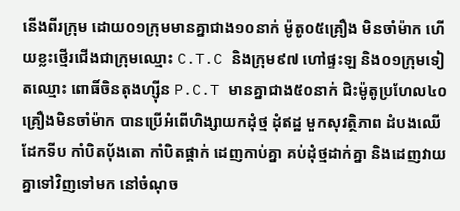នើងពីរក្រុម ដោយ០១ក្រុមមានគ្នាជាង១០នាក់ ម៉ូតូ០៥គ្រឿង មិនចាំម៉ាក ហើយខ្លះថ្មើរជើងជាក្រុមឈ្មោះ C.T.C និងក្រុម៩៧ ហៅផ្ទះឡ និង០១ក្រុមទៀតឈ្មោះ ពោធិ៍ចិនតុងហ្ស៊ីន P.C.T មានគ្នាជាង៥០នាក់ ជិះម៉ូតូប្រហែល៤០គ្រឿងមិនចាំម៉ាក បានប្រើអំពើហិង្សាយកដុំថ្ម ដុំឥដ្ឋ មួកសុវត្ថិភាព ដំបងឈើ ដែកទីប កាំបិតប៉័ងតោ កាំបិតផ្គាក់ ដេញកាប់គ្នា គប់ដុំថ្មដាក់គ្នា និងដេញវាយគ្នាទៅវិញទៅមក នៅចំណុច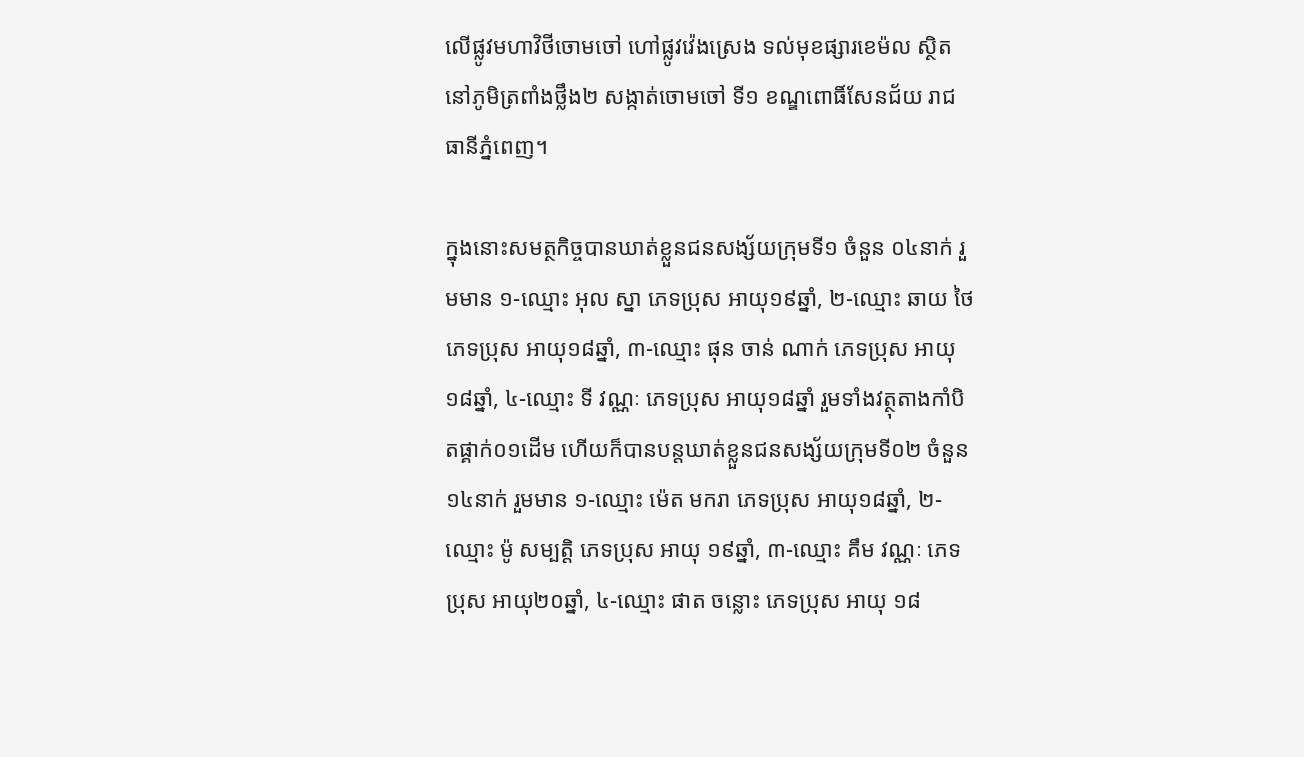លើផ្លូវមហាវិថីចោមចៅ ហៅផ្លូវវ៉េងស្រេង ទល់មុខផ្សារខេម៉ល ស្ថិតនៅភូមិត្រពាំងថ្លឹង២ សង្កាត់ចោមចៅ ទី១ ខណ្ឌពោធិ៍សែនជ័យ រាជធានីភ្នំពេញ។

ក្នុងនោះសមត្ថកិច្ចបានឃាត់ខ្លួនជនសង្ស័យក្រុមទី១ ចំនួន ០៤នាក់ រួមមាន ១-ឈ្មោះ អុល ស្នា ភេទប្រុស អាយុ១៩ឆ្នាំ, ២-ឈ្មោះ ឆាយ ថៃ ភេទប្រុស អាយុ១៨ឆ្នាំ, ៣-ឈ្មោះ ផុន ចាន់ ណាក់ ភេទប្រុស អាយុ១៨ឆ្នាំ, ៤-ឈ្មោះ ទី វណ្ណៈ ភេទប្រុស អាយុ១៨ឆ្នាំ រួមទាំងវត្ថុតាងកាំបិតផ្គាក់០១ដើម ហើយក៏បានបន្តឃាត់ខ្លួនជនសង្ស័យក្រុមទី០២ ចំនួន១៤នាក់ រួមមាន ១-ឈ្មោះ ម៉េត មករា ភេទប្រុស អាយុ១៨ឆ្នាំ, ២-ឈ្មោះ ម៉ូ សម្បត្តិ ភេទប្រុស អាយុ ១៩ឆ្នាំ, ៣-ឈ្មោះ គឹម វណ្ណៈ ភេទប្រុស អាយុ២០ឆ្នាំ, ៤-ឈ្មោះ ផាត ចន្លោះ ភេទប្រុស អាយុ ១៨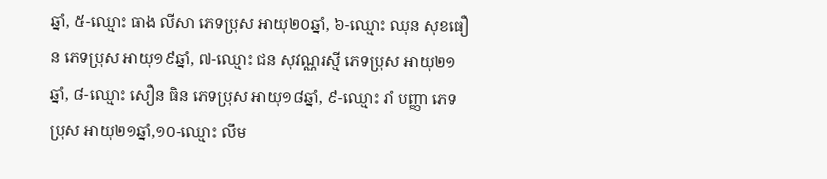ឆ្នាំ, ៥-ឈ្មោះ ធាង លីសា ភេទប្រុស អាយុ២០ឆ្នាំ, ៦-ឈ្មោះ ឈុន សុខធឿន ភេទប្រុស អាយុ១៩ឆ្នាំ, ៧-ឈ្មោះ ជន សុវណ្ណរស្មី ភេទប្រុស អាយុ២១ឆ្នាំ, ៨-ឈ្មោះ សឿន ធិន ភេទប្រុស អាយុ១៨ឆ្នាំ, ៩-ឈ្មោះ រាំ បញ្ញា ភេទប្រុស អាយុ២១ឆ្នាំ,១០-ឈ្មោះ លឹម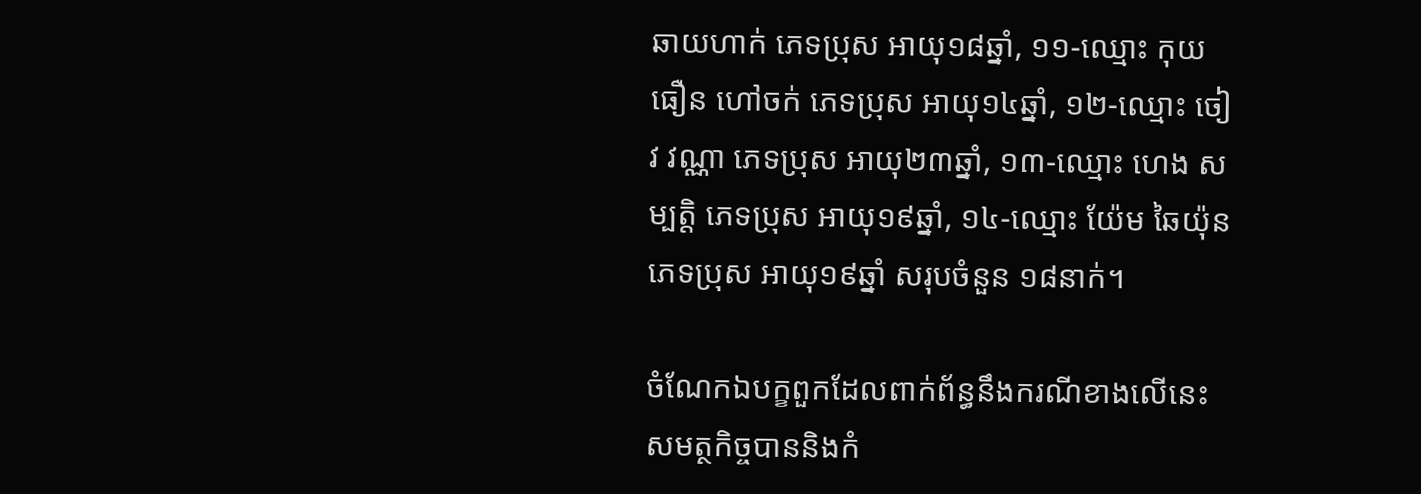ឆាយហាក់ ភេទប្រុស អាយុ១៨ឆ្នាំ, ១១-ឈ្មោះ កុយ ធឿន ហៅចក់ ភេទប្រុស អាយុ១៤ឆ្នាំ, ១២-ឈ្មោះ ចៀវ វណ្ណា ភេទប្រុស អាយុ២៣ឆ្នាំ, ១៣-ឈ្មោះ ហេង សម្បត្តិ ភេទប្រុស អាយុ១៩ឆ្នាំ, ១៤-ឈ្មោះ យ៉ែម ឆៃយ៉ុន ភេទប្រុស អាយុ១៩ឆ្នាំ សរុបចំនួន ១៨នាក់។

ចំណែកឯបក្ខពួកដែលពាក់ព័ន្ធនឹងករណីខាងលើនេះ សមត្ថកិច្ចបាននិងកំ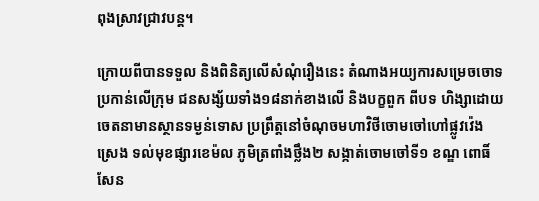ពុងស្រាវជ្រាវបន្ត។

ក្រោយពីបានទទួល និងពិនិត្យលើសំណុំរឿងនេះ តំណាងអយ្យការសម្រេចចោទប្រកាន់លើក្រុម ជនសង្ស័យទាំង១៨នាក់ខាងលើ និងបក្ខពួក ពីបទ ហិង្សាដោយចេតនាមានស្ថានទម្ងន់ទោស ប្រព្រឹត្តនៅចំណុចមហាវិថីចោមចៅហៅផ្លូវវ៉េងស្រេង ទល់មុខផ្សារខេម៉ល ភូមិត្រពាំងថ្លឹង២ សង្កាត់ចោមចៅទី១ ខណ្ឌ ពោធិ៍សែន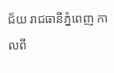ជ័យ រាជធានីភ្នំពេញ កាលពី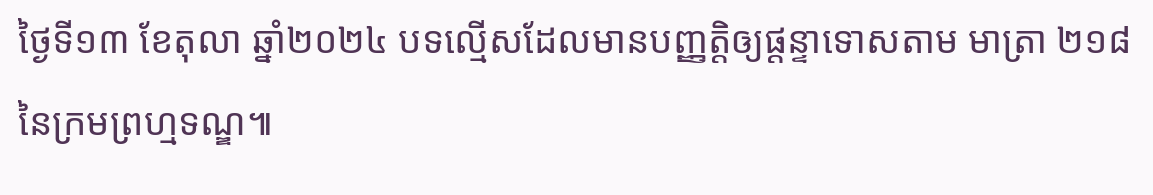ថ្ងៃទី១៣ ខែតុលា ឆ្នាំ២០២៤ បទល្មើសដែលមានបញ្ញត្តិឲ្យផ្តន្ទាទោសតាម មាត្រា ២១៨ នៃក្រមព្រហ្មទណ្ឌ៕